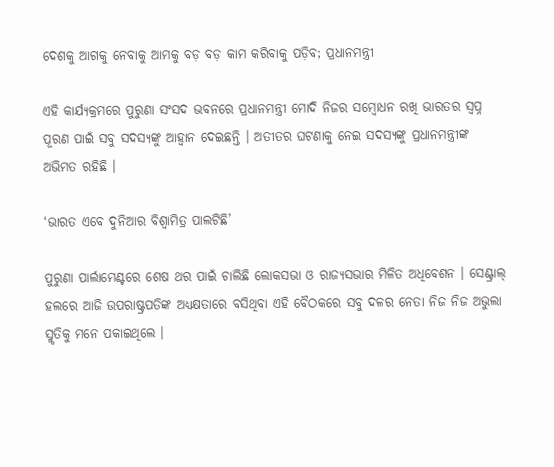ଦେଶକୁ ଆଗକୁ ନେବାକୁ ଆମକୁ ବଡ଼ ବଡ଼ କାମ କରିବାକୁ ପଡ଼ିବ; ପ୍ରଧାନମନ୍ତ୍ରୀ

ଏହି କାର୍ଯ୍ୟକ୍ରମରେ ପୁରୁଣା ସଂସଦ ଭବନରେ ପ୍ରଧାନମନ୍ତ୍ରୀ ମୋଦି ନିଜର ସମ୍ବୋଧନ ରଖି ଭାରତର ସ୍ୱପ୍ନ ପୂରଣ ପାଇଁ ସବୁ ସଦସ୍ୟଙ୍କୁ ଆହ୍ୱାନ ଦେଇଛନ୍ତି । ଅତୀତର ଘଟଣାକୁ ନେଇ ସଦସ୍ୟଙ୍କୁ ପ୍ରଧାନମନ୍ତ୍ରୀଙ୍କ ଅଭିମତ ରହିଛି ।

‘ଭାରତ ଏବେ ଦୁନିଆର ବିଶ୍ୱାମିତ୍ର ପାଲଟିଛି’

ପୁରୁଣା ପାର୍ଲାମେଣ୍ଟରେ ଶେଷ ଥର ପାଇଁ ଚାଲିଛି ଲୋକସଭା ଓ ରାଜ୍ୟସଭାର ମିଳିତ ଅଧିବେଶନ । ସେଣ୍ଟ୍ରାଲ୍ ହଲରେ ଆଜି ଉପରାଷ୍ଟ୍ରପତିଙ୍କ ଅଧ୍ୟକ୍ଷତାରେ ବସିଥିବା ଏହି ବୈଠକରେ ସବୁ ଦଳର ନେତା ନିଜ ନିଜ ଅଭୁଲା ସ୍ମୃତିକୁ ମନେ ପକାଇଥିଲେ ।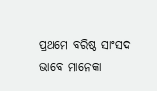ପ୍ରଥମେ ବରିଷ୍ଠ ସାଂସଦ ଭାବେ ମାନେକା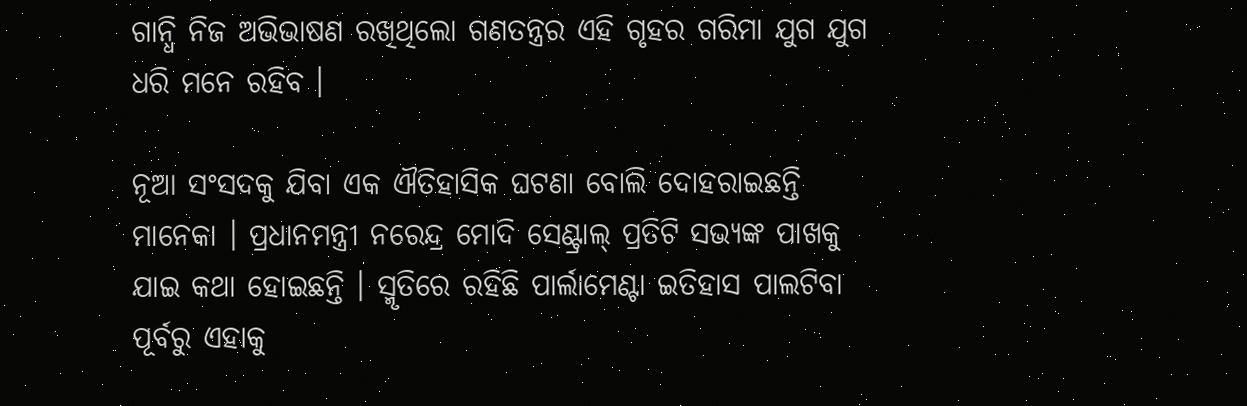ଗାନ୍ଧି ନିଜ ଅଭିଭାଷଣ ରଖିଥିଲୋ ଗଣତନ୍ତ୍ରର ଏହି ଗୃହର ଗରିମା ଯୁଗ ଯୁଗ ଧରି ମନେ ରହିବ ।

ନୂଆ ସଂସଦକୁ ଯିବା ଏକ ଐତିହାସିକ ଘଟଣା ବୋଲି ଦୋହରାଇଛନ୍ତି ମାନେକା । ପ୍ରଧାନମନ୍ତ୍ରୀ ନରେନ୍ଦ୍ର ମୋଦି ସେଣ୍ଟ୍ରାଲ୍ ପ୍ରତିଟି ସଭ୍ୟଙ୍କ ପାଖକୁ ଯାଇ କଥା ହୋଇଛନ୍ତି । ସ୍ମୃତିରେ ରହିଛି ପାର୍ଲାମେଣ୍ଟା ଇତିହାସ ପାଲଟିବା ପୂର୍ବରୁ ଏହାକୁ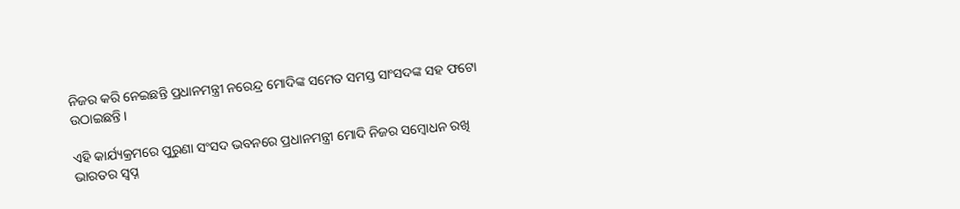ନିଜର କରି ନେଇଛନ୍ତି ପ୍ରଧାନମନ୍ତ୍ରୀ ନରେନ୍ଦ୍ର ମୋଦିଙ୍କ ସମେତ ସମସ୍ତ ସାଂସଦଙ୍କ ସହ ଫଟୋ ଉଠାଇଛନ୍ତି ।

ଏହି କାର୍ଯ୍ୟକ୍ରମରେ ପୁରୁଣା ସଂସଦ ଭବନରେ ପ୍ରଧାନମନ୍ତ୍ରୀ ମୋଦି ନିଜର ସମ୍ବୋଧନ ରଖି ଭାରତର ସ୍ୱପ୍ନ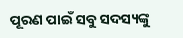ପୂରଣ ପାଇଁ ସବୁ ସଦସ୍ୟଙ୍କୁ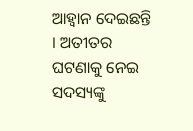ଆହ୍ୱାନ ଦେଇଛନ୍ତି । ଅତୀତର ଘଟଣାକୁ ନେଇ ସଦସ୍ୟଙ୍କୁ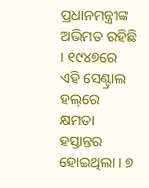ପ୍ରଧାନମନ୍ତ୍ରୀଙ୍କ ଅଭିମତ ରହିଛି । ୧୯୪୭ରେ ଏହି ସେଣ୍ଟ୍ରାଲ ହଲ୍‌ରେ କ୍ଷମତା ହସ୍ତାନ୍ତର ହୋଇଥିଲା । ୭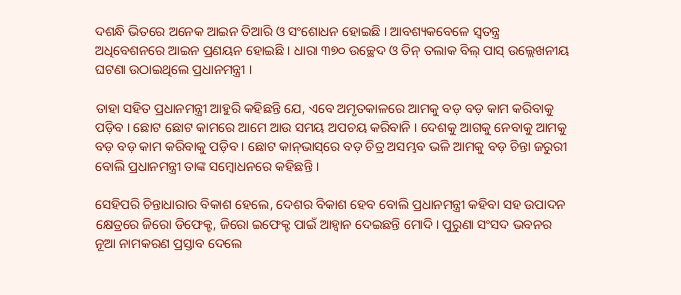ଦଶନ୍ଧି ଭିତରେ ଅନେକ ଆଇନ ତିଆରି ଓ ସଂଶୋଧନ ହୋଇଛି । ଆବଶ୍ୟକବେଳେ ସ୍ୱତନ୍ତ୍ର ଅଧିବେଶନରେ ଆଇନ ପ୍ରଣୟନ ହୋଇଛି । ଧାରା ୩୭୦ ଉଚ୍ଛେଦ ଓ ତିନ୍‌ ତଲାକ ବିଲ୍‌ ପାସ୍‌ ଉଲ୍ଲେଖନୀୟ ଘଟଣା ଉଠାଇଥିଲେ ପ୍ରଧାନମନ୍ତ୍ରୀ ।

ତାହା ସହିତ ପ୍ରଧାନମନ୍ତ୍ରୀ ଆହୁରି କହିଛନ୍ତି ଯେ, ଏବେ ଅମୃତକାଳରେ ଆମକୁ ବଡ଼ ବଡ଼ କାମ କରିବାକୁ ପଡ଼ିବ । ଛୋଟ ଛୋଟ କାମରେ ଆମେ ଆଉ ସମୟ ଅପଚୟ କରିବାନି । ଦେଶକୁ ଆଗକୁ ନେବାକୁ ଆମକୁ ବଡ଼ ବଡ଼ କାମ କରିବାକୁ ପଡ଼ିବ । ଛୋଟ କାନ୍‌ଭାସ୍‌ରେ ବଡ଼ ଚିତ୍ର ଅସମ୍ଭବ ଭଳି ଆମକୁ ବଡ଼ ଚିନ୍ତା ଜରୁରୀ ବୋଲି ପ୍ରଧାନମନ୍ତ୍ରୀ ତାଙ୍କ ସମ୍ବୋଧନରେ କହିଛନ୍ତି ।

ସେହିପରି ଚିନ୍ତାଧାରାର ବିକାଶ ହେଲେ, ଦେଶର ବିକାଶ ହେବ ବୋଲି ପ୍ରଧାନମନ୍ତ୍ରୀ କହିବା ସହ ଉପାଦନ କ୍ଷେତ୍ରରେ ଜିରୋ ଡିଫେକ୍ଟ, ଜିରୋ ଇଫେକ୍ଟ ପାଇଁ ଆହ୍ୱାନ ଦେଇଛନ୍ତି ମୋଦି । ପୁରୁଣା ସଂସଦ ଭବନର ନୂଆ ନାମକରଣ ପ୍ରସ୍ତାବ ଦେଲେ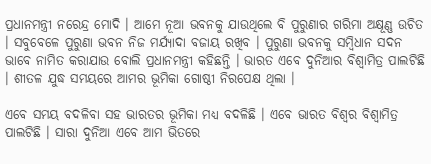ପ୍ରଧାନମନ୍ତ୍ରୀ ନରେନ୍ଦ୍ର ମୋଦି । ଆମେ ନୂଆ ଭବନକୁ ଯାଉଥିଲେ ବି ପୁରୁଣାର ଗରିମା ଅକ୍ଷୂଣ୍ଣ ଉଚିତ । ସବୁବେଳେ ପୁରୁଣା ଭବନ ନିଜ ମର୍ଯ୍ୟାଦା ବଜାୟ ରଖିବ । ପୁରୁଣା ଭବନକୁ ସମ୍ବିଧାନ ସଦନ ଭାବେ ନାମିତ କରାଯାଉ ବୋଲି ପ୍ରଧାନମନ୍ତ୍ରୀ କହିଛନ୍ତି । ଭାରତ ଏବେ ଦୁନିଆର ବିଶ୍ୱାମିତ୍ର ପାଲଟିଛି । ଶୀତଳ ଯୁଦ୍ଧ ସମୟରେ ଆମର ଭୂମିକା ଗୋଷ୍ଠୀ ନିରପେକ୍ଷ ଥିଲା ।

ଏବେ ସମୟ ବଦଳିବା ସହ ଭାରତର ଭୂମିକା ମଧ୍ୟ ବଦଳିଛି । ଏବେ ଭାରତ ବିଶ୍ୱର ବିଶ୍ୱାମିତ୍ର ପାଲଟିଛି । ସାରା ଦୁନିଆ ଏବେ ଆମ ଭିତରେ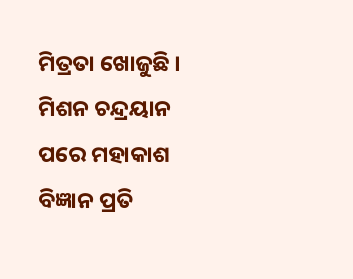ମିତ୍ରତା ଖୋଜୁଛି । ମିଶନ ଚନ୍ଦ୍ରୟାନ ପରେ ମହାକାଶ ବିଜ୍ଞାନ ପ୍ରତି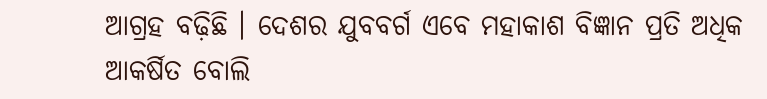ଆଗ୍ରହ ବଢ଼ିଛି । ଦେଶର ଯୁବବର୍ଗ ଏବେ ମହାକାଶ ବିଜ୍ଞାନ ପ୍ରତି ଅଧିକ ଆକର୍ଷିତ ବୋଲି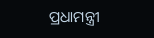ପ୍ରଧାମନ୍ତ୍ରୀ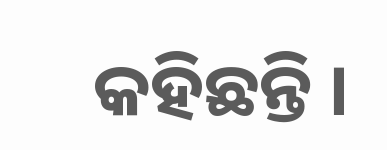କହିଛନ୍ତି ।